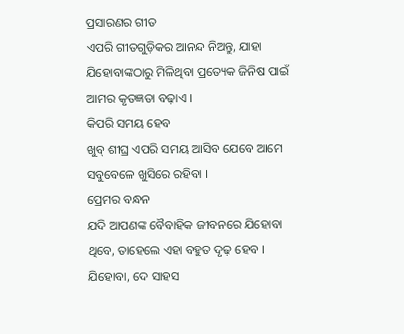ପ୍ରସାରଣର ଗୀତ
ଏପରି ଗୀତଗୁଡ଼ିକର ଆନନ୍ଦ ନିଅନ୍ତୁ, ଯାହା ଯିହୋବାଙ୍କଠାରୁ ମିଳିଥିବା ପ୍ରତ୍ୟେକ ଜିନିଷ ପାଇଁ ଆମର କୃତଜ୍ଞତା ବଢ଼ାଏ ।
କିପରି ସମୟ ହେବ
ଖୁବ୍ ଶୀଘ୍ର ଏପରି ସମୟ ଆସିବ ଯେବେ ଆମେ ସବୁବେଳେ ଖୁସିରେ ରହିବା ।
ପ୍ରେମର ବନ୍ଧନ
ଯଦି ଆପଣଙ୍କ ବୈବାହିକ ଜୀବନରେ ଯିହୋବା ଥିବେ, ତାହେଲେ ଏହା ବହୁତ ଦୃଢ଼ ହେବ ।
ଯିହୋବା, ଦେ ସାହସ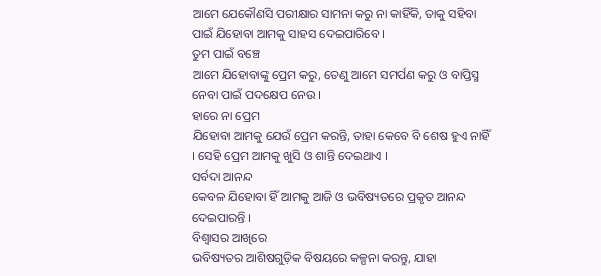ଆମେ ଯେକୌଣସି ପରୀକ୍ଷାର ସାମନା କରୁ ନା କାହିଁକି, ତାକୁ ସହିବା ପାଇଁ ଯିହୋବା ଆମକୁ ସାହସ ଦେଇପାରିବେ ।
ତୁମ ପାଇଁ ବଞ୍ଚେ
ଆମେ ଯିହୋବାଙ୍କୁ ପ୍ରେମ କରୁ, ତେଣୁ ଆମେ ସମର୍ପଣ କରୁ ଓ ବାପ୍ତିସ୍ମ ନେବା ପାଇଁ ପଦକ୍ଷେପ ନେଉ ।
ହାରେ ନା ପ୍ରେମ
ଯିହୋବା ଆମକୁ ଯେଉଁ ପ୍ରେମ କରନ୍ତି, ତାହା କେବେ ବି ଶେଷ ହୁଏ ନାହିଁ । ସେହି ପ୍ରେମ ଆମକୁ ଖୁସି ଓ ଶାନ୍ତି ଦେଇଥାଏ ।
ସର୍ବଦା ଆନନ୍ଦ
କେବଳ ଯିହୋବା ହିଁ ଆମକୁ ଆଜି ଓ ଭବିଷ୍ୟତରେ ପ୍ରକୃତ ଆନନ୍ଦ ଦେଇପାରନ୍ତି ।
ବିଶ୍ୱାସର ଆଖିରେ
ଭବିଷ୍ୟତର ଆଶିଷଗୁଡ଼ିକ ବିଷୟରେ କଳ୍ପନା କରନ୍ତୁ, ଯାହା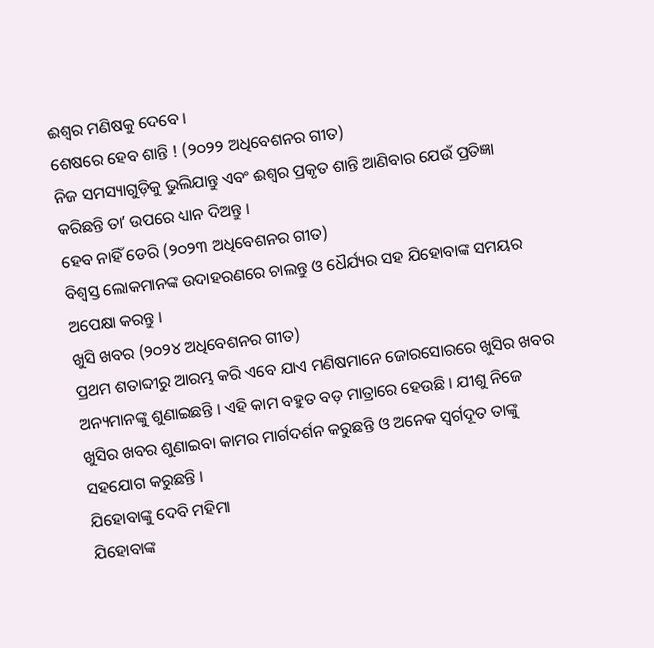ଈଶ୍ୱର ମଣିଷକୁ ଦେବେ ।
ଶେଷରେ ହେବ ଶାନ୍ତି ! (୨୦୨୨ ଅଧିବେଶନର ଗୀତ)
ନିଜ ସମସ୍ୟାଗୁଡ଼ିକୁ ଭୁଲିଯାନ୍ତୁ ଏବଂ ଈଶ୍ୱର ପ୍ରକୃତ ଶାନ୍ତି ଆଣିବାର ଯେଉଁ ପ୍ରତିଜ୍ଞା କରିଛନ୍ତି ତାʼ ଉପରେ ଧ୍ୟାନ ଦିଅନ୍ତୁ ।
ହେବ ନାହିଁ ଡେରି (୨୦୨୩ ଅଧିବେଶନର ଗୀତ)
ବିଶ୍ୱସ୍ତ ଲୋକମାନଙ୍କ ଉଦାହରଣରେ ଚାଲନ୍ତୁ ଓ ଧୈର୍ଯ୍ୟର ସହ ଯିହୋବାଙ୍କ ସମୟର ଅପେକ୍ଷା କରନ୍ତୁ ।
ଖୁସି ଖବର (୨୦୨୪ ଅଧିବେଶନର ଗୀତ)
ପ୍ରଥମ ଶତାବ୍ଦୀରୁ ଆରମ୍ଭ କରି ଏବେ ଯାଏ ମଣିଷମାନେ ଜୋରସୋରରେ ଖୁସିର ଖବର ଅନ୍ୟମାନଙ୍କୁ ଶୁଣାଇଛନ୍ତି । ଏହି କାମ ବହୁତ ବଡ଼ ମାତ୍ରାରେ ହେଉଛି । ଯୀଶୁ ନିଜେ ଖୁସିର ଖବର ଶୁଣାଇବା କାମର ମାର୍ଗଦର୍ଶନ କରୁଛନ୍ତି ଓ ଅନେକ ସ୍ୱର୍ଗଦୂତ ତାଙ୍କୁ ସହଯୋଗ କରୁଛନ୍ତି ।
ଯିହୋବାଙ୍କୁ ଦେବି ମହିମା
ଯିହୋବାଙ୍କ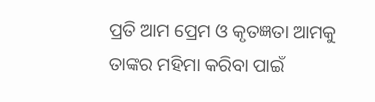ପ୍ରତି ଆମ ପ୍ରେମ ଓ କୃତଜ୍ଞତା ଆମକୁ ତାଙ୍କର ମହିମା କରିବା ପାଇଁ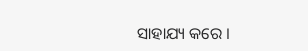ସାହାଯ୍ୟ କରେ ।